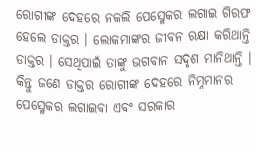ରୋଗୀଙ୍କ ଦେହରେ ନକଲି ପେସ୍ମେକର ଲଗାଇ ଗିରଫ ହେଲେ ଡାକ୍ତର । ଲୋକମାଙ୍କର ଜୀବନ ରକ୍ଷା କରିଥାନ୍ତି ଡାକ୍ତର । ସେଥିପାଇଁ ତାଙ୍କୁ ଭଗବାନ ସଦୃଶ ମାନିଥାନ୍ତି । କିନ୍ତୁ ଜଣେ ଡାକ୍ତର ରୋଗୀଙ୍କ ଦେହରେ ନିମ୍ନମାନର ପେସ୍ମେକର ଲଗାଇବା ଏବଂ ସରକାର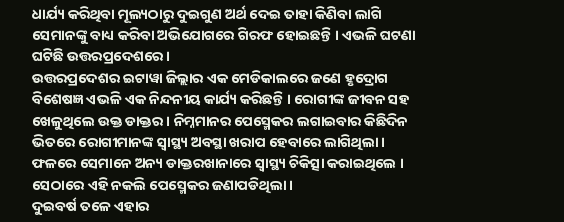ଧାର୍ଯ୍ୟ କରିଥିବା ମୂଲ୍ୟଠାରୁ ଦୁଇଗୁଣ ଅର୍ଥ ଦେଇ ତାହା କିଣିବା ଲାଗି ସେମାନଙ୍କୁ ବାଧ୍ୟ କରିବା ଅଭିଯୋଗରେ ଗିରଫ ହୋଇଛନ୍ତି । ଏଭଳି ଘଟଣା ଘଟିଛି ଉତ୍ତରପ୍ରଦେଶରେ ।
ଉତ୍ତରପ୍ରଦେଶର ଇଟାୱା ଜିଲ୍ଲାର ଏକ ମେଡିକାଲରେ ଜଣେ ହୃଦ୍ରୋଗ ବିଶେଷଜ୍ଞ ଏଭଳି ଏକ ନିନ୍ଦନୀୟ କାର୍ଯ୍ୟ କରିଛନ୍ତି । ରୋଗୀଙ୍କ ଜୀବନ ସହ ଖେଳୁଥିଲେ ଉକ୍ତ ଡାକ୍ତର । ନିମ୍ନମାନର ପେସ୍ମେକର ଲଗାଇବାର କିଛିଦିନ ଭିତରେ ରୋଗୀମାନଙ୍କ ସ୍ୱାସ୍ଥ୍ୟ ଅବସ୍ଥା ଖରାପ ହେବାରେ ଲାଗିଥିଲା । ଫଳରେ ସେମାନେ ଅନ୍ୟ ଡାକ୍ତରଖାନାରେ ସ୍ୱାସ୍ଥ୍ୟ ଚିକିତ୍ସା କରାଇଥିଲେ । ସେଠାରେ ଏହି ନକଲି ପେସ୍ମେକର ଜଣାପଡିଥିଲା ।
ଦୁଇବର୍ଷ ତଳେ ଏହାର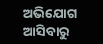ଅଭିଯୋଗ ଆସିବାରୁ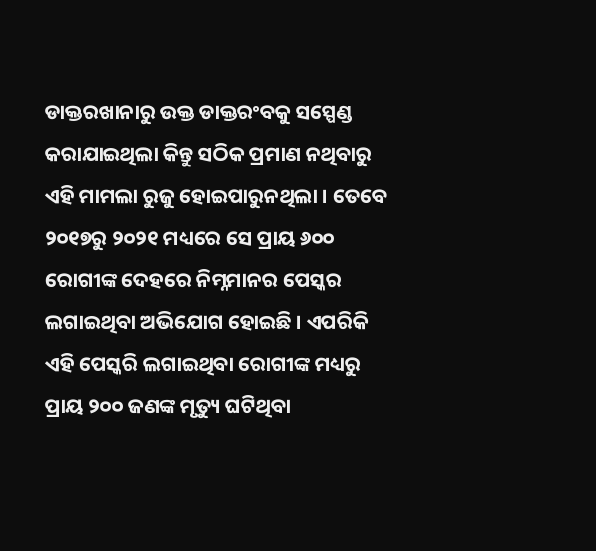ଡାକ୍ତରଖାନାରୁ ଉକ୍ତ ଡାକ୍ତରଂବକୁ ସସ୍ପେଣ୍ଡ କରାଯାଇଥିଲା କିନ୍ତୁ ସଠିକ ପ୍ରମାଣ ନଥିବାରୁ ଏହି ମାମଲା ରୁଜୁ ହୋଇପାରୁନଥିଲା । ତେବେ ୨୦୧୭ରୁ ୨୦୨୧ ମଧ୍ୟରେ ସେ ପ୍ରାୟ ୬୦୦ ରୋଗୀଙ୍କ ଦେହରେ ନିମ୍ନମାନର ପେସ୍କର ଲଗାଇଥିବା ଅଭିଯୋଗ ହୋଇଛି । ଏପରିକି ଏହି ପେସ୍କରି ଲଗାଇଥିବା ରୋଗୀଙ୍କ ମଧ୍ୟରୁ ପ୍ରାୟ ୨୦୦ ଜଣଙ୍କ ମୃତ୍ୟୁ ଘଟିଥିବା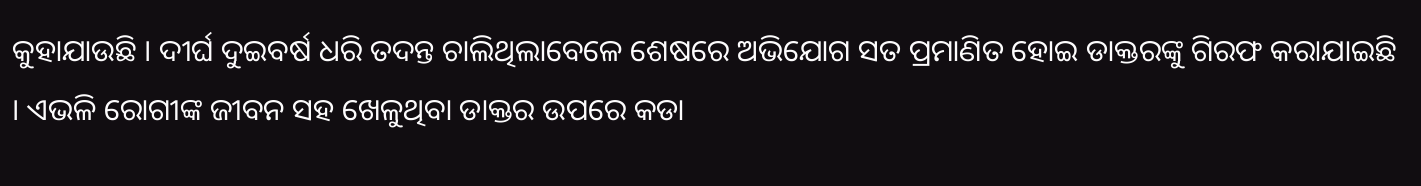କୁହାଯାଉଛି । ଦୀର୍ଘ ଦୁଇବର୍ଷ ଧରି ତଦନ୍ତ ଚାଲିଥିଲାବେଳେ ଶେଷରେ ଅଭିଯୋଗ ସତ ପ୍ରମାଣିତ ହୋଇ ଡାକ୍ତରଙ୍କୁ ଗିରଫ କରାଯାଇଛି । ଏଭଳି ରୋଗୀଙ୍କ ଜୀବନ ସହ ଖେଳୁଥିବା ଡାକ୍ତର ଉପରେ କଡା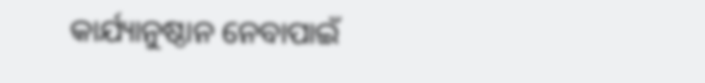କାର୍ଯ୍ୟାନୁଷ୍ଠାନ ନେବାପାଇଁ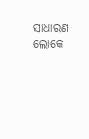ସାଧାରଣ ଲୋକେ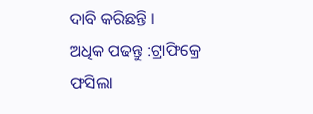ଦାବି କରିଛନ୍ତି ।
ଅଧିକ ପଢନ୍ତୁ :ଟ୍ରାଫିକ୍ରେ ଫସିଲା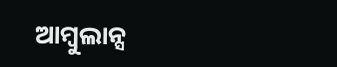ଆମ୍ବୁଲାନ୍ସ